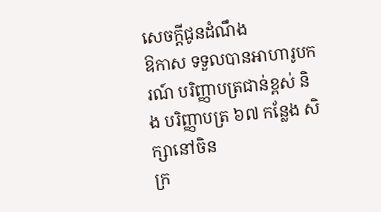សេចក្ដីជូនដំណឹង
ឱកាស ទទួលបានអាហារូបករណ៍ បរិញ្ញាបត្រជាន់ខ្ពស់ និង បរិញ្ញាបត្រ ៦៧ កន្លែង សិក្សានៅចិន
ក្រ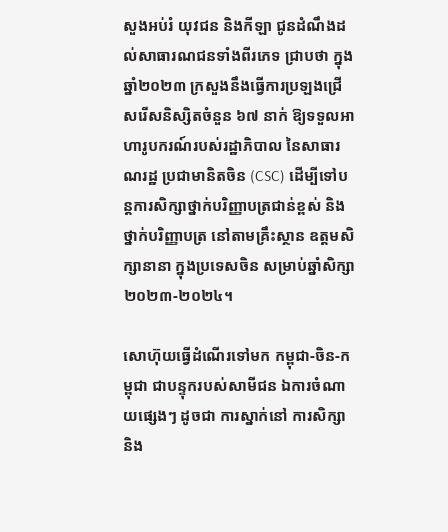សួងអប់រំ យុវជន និងកីឡា ជូនដំណឹងដល់សាធារណជនទាំងពីរភេទ ជ្រាបថា ក្នុងឆ្នាំ២០២៣ ក្រសួងនឹងធ្វើការប្រឡងជ្រើសរើសនិស្សិតចំនួន ៦៧ នាក់ ឱ្យទទួលអាហារូបករណ៍របស់រដ្ឋាភិបាល នៃសាធារណរដ្ឋ ប្រជាមានិតចិន (CSC) ដើម្បីទៅបន្តការសិក្សាថ្នាក់បរិញ្ញាបត្រជាន់ខ្ពស់ និងថ្នាក់បរិញ្ញាបត្រ នៅតាមគ្រឹះស្ថាន ឧត្តមសិក្សានានា ក្នុងប្រទេសចិន សម្រាប់ឆ្នាំសិក្សា២០២៣-២០២៤។

សោហ៊ុយធ្វើដំណើរទៅមក កម្ពុជា-ចិន-កម្ពុជា ជាបន្ទុករបស់សាមីជន ឯការចំណាយផ្សេងៗ ដូចជា ការស្នាក់នៅ ការសិក្សា និង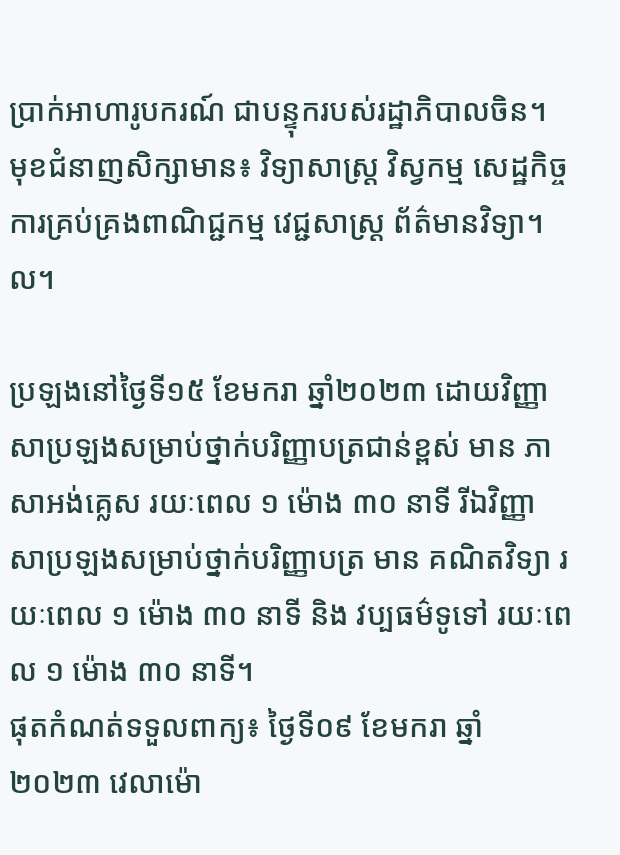ប្រាក់អាហារូបករណ៍ ជាបន្ទុករបស់រដ្ឋាភិបាលចិន។ មុខជំនាញសិក្សាមាន៖ វិទ្យាសាស្ត្រ វិស្វកម្ម សេដ្ឋកិច្ច ការគ្រប់គ្រងពាណិជ្ជកម្ម វេជ្ជសាស្ត្រ ព័ត៌មានវិទ្យា។ល។

ប្រឡងនៅថ្ងៃទី១៥ ខែមករា ឆ្នាំ២០២៣ ដោយវិញ្ញាសាប្រឡងសម្រាប់ថ្នាក់បរិញ្ញាបត្រជាន់ខ្ពស់ មាន ភាសាអង់គ្លេស រយៈពេល ១ ម៉ោង ៣០ នាទី រីឯវិញ្ញាសាប្រឡងសម្រាប់ថ្នាក់បរិញ្ញាបត្រ មាន គណិតវិទ្យា រយៈពេល ១ ម៉ោង ៣០ នាទី និង វប្បធម៌ទូទៅ រយៈពេល ១ ម៉ោង ៣០ នាទី។
ផុតកំណត់ទទួលពាក្យ៖ ថ្ងៃទី០៩ ខែមករា ឆ្នាំ២០២៣ វេលាម៉ោ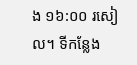ង ១៦:០០ រសៀល។ ទីកន្លែង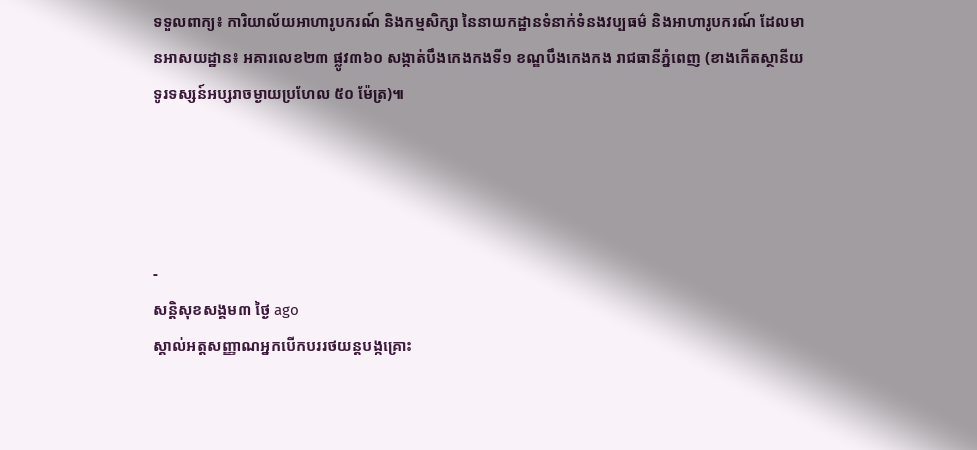ទទួលពាក្យ៖ ការិយាល័យអាហារូបករណ៍ និងកម្មសិក្សា នៃនាយកដ្ឋានទំនាក់ទំនងវប្បធម៌ និងអាហារូបករណ៍ ដែលមានអាសយដ្ឋាន៖ អគារលេខ២៣ ផ្លូវ៣៦០ សង្កាត់បឹងកេងកងទី១ ខណ្ឌបឹងកេងកង រាជធានីភ្នំពេញ (ខាងកើតស្ថានីយទូរទស្សន៍អប្សរាចម្ងាយប្រហែល ៥០ ម៉ែត្រ)៕




-
សន្តិសុខសង្គម៣ ថ្ងៃ ago
ស្គាល់អត្តសញ្ញាណអ្នកបើកបររថយន្តបង្កគ្រោះ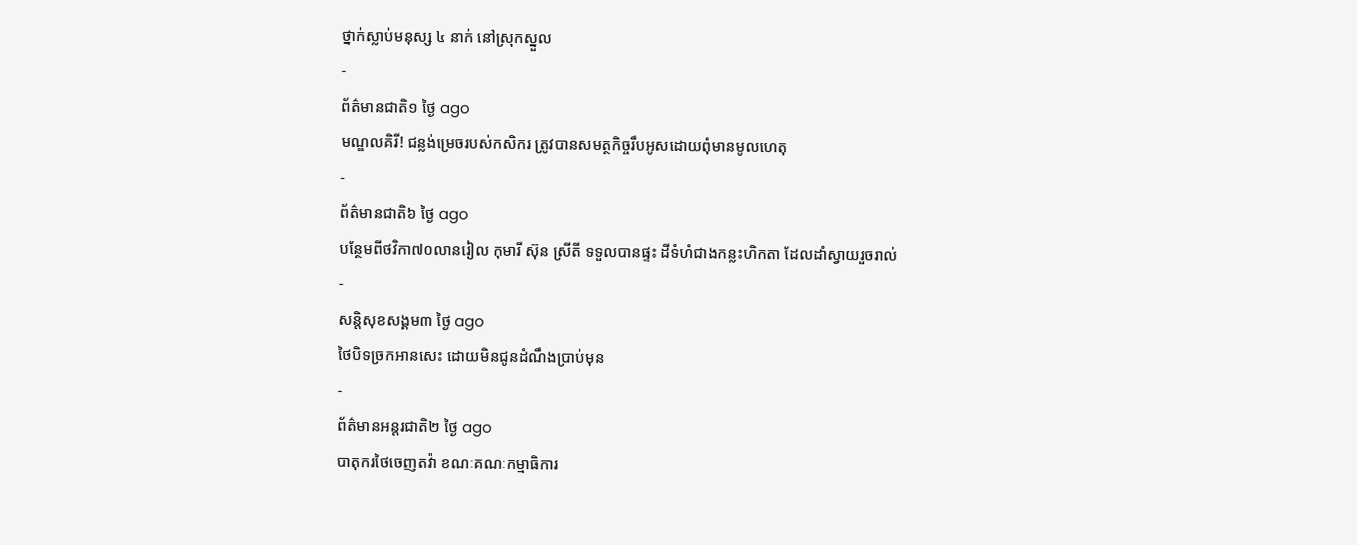ថ្នាក់ស្លាប់មនុស្ស ៤ នាក់ នៅស្រុកស្នួល
-
ព័ត៌មានជាតិ១ ថ្ងៃ ago
មណ្ឌលគិរី! ជន្លង់ម្រេចរបស់កសិករ ត្រូវបានសមត្ថកិច្ចរឹបអូសដោយពុំមានមូលហេតុ
-
ព័ត៌មានជាតិ៦ ថ្ងៃ ago
បន្ថែមពីថវិកា៧០លានរៀល កុមារី ស៊ុន ស្រីតី ទទួលបានផ្ទះ ដីទំហំជាងកន្លះហិកតា ដែលដាំស្វាយរួចរាល់
-
សន្តិសុខសង្គម៣ ថ្ងៃ ago
ថៃបិទច្រកអានសេះ ដោយមិនជូនដំណឹងប្រាប់មុន
-
ព័ត៌មានអន្ដរជាតិ២ ថ្ងៃ ago
បាតុករថៃចេញតវ៉ា ខណៈគណៈកម្មាធិការ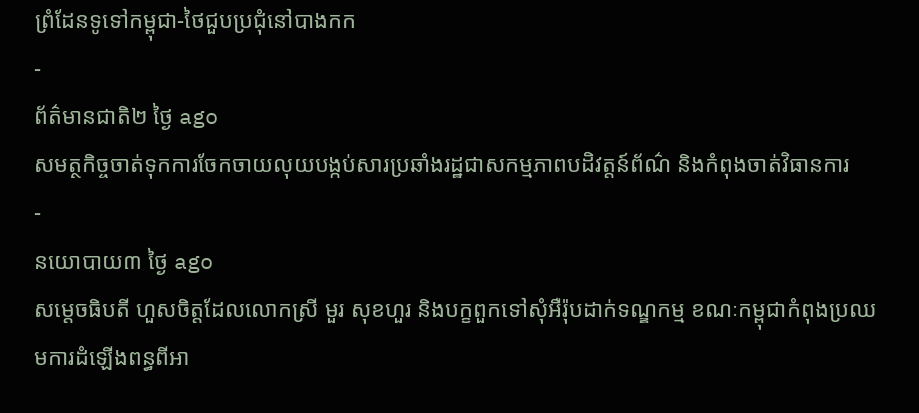ព្រំដែនទូទៅកម្ពុជា-ថៃជួបប្រជុំនៅបាងកក
-
ព័ត៌មានជាតិ២ ថ្ងៃ ago
សមត្ថកិច្ចចាត់ទុកការចែកចាយលុយបង្កប់សារប្រឆាំងរដ្ឋជាសកម្មភាពបដិវត្តន៍ព័ណ៌ និងកំពុងចាត់វិធានការ
-
នយោបាយ៣ ថ្ងៃ ago
សម្តេចធិបតី ហួសចិត្តដែលលោកស្រី មួរ សុខហួរ និងបក្ខពួកទៅសុំអឺរ៉ុបដាក់ទណ្ឌកម្ម ខណៈកម្ពុជាកំពុងប្រឈមការដំឡើងពន្ធពីអា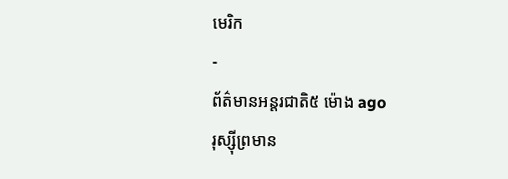មេរិក
-
ព័ត៌មានអន្ដរជាតិ៥ ម៉ោង ago
រុស្ស៊ីព្រមាន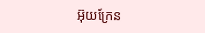អ៊ុយក្រែន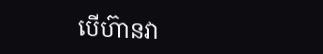បើហ៊ានវា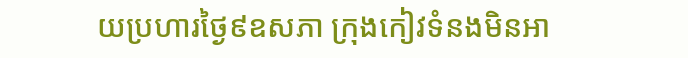យប្រហារថ្ងៃ៩ឧសភា ក្រុងកៀវទំនងមិនអា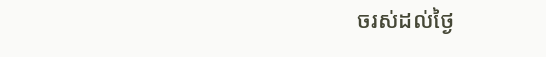ចរស់ដល់ថ្ងៃ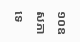១០ឧសភាទេ